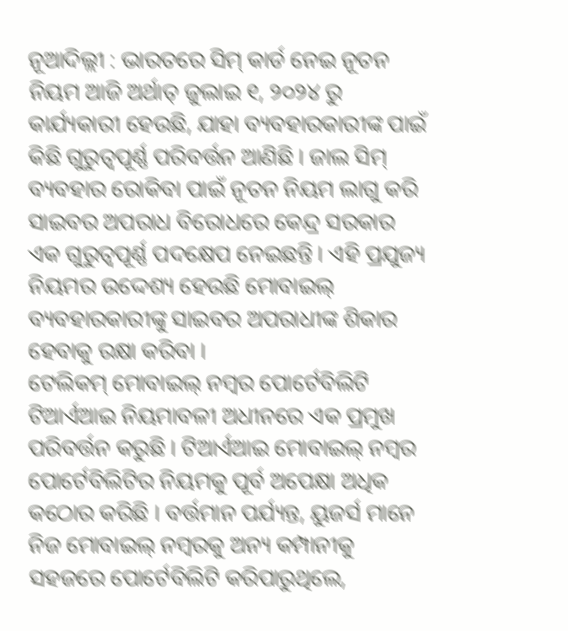ନୂଆଦିଲ୍ଲୀ : ଭାରତରେ ସିମ୍ କାର୍ଡ ନେଇ ନୂତନ ନିୟମ ଆଜି ଅର୍ଥାତ୍ ଜୁଲାଇ ୧, ୨୦୨୪ ରୁ କାର୍ଯ୍ୟକାରୀ ହେଉଛି, ଯାହା ବ୍ୟବହାରକାରୀଙ୍କ ପାଇଁ କିଛି ଗୁରୁତ୍ୱପୂର୍ଣ୍ଣ ପରିବର୍ତ୍ତନ ଆଣିଛି । ଜାଲ ସିମ୍ ବ୍ୟବହାର ରୋକିବା ପାଇଁ ନୂତନ ନିୟମ ଲାଗୁ କରି ସାଇବର ଅପରାଧ ବିରୋଧରେ କେନ୍ଦ୍ର ସରକାର ଏକ ଗୁରୁତ୍ୱପୂର୍ଣ୍ଣ ପଦକ୍ଷେପ ନେଇଛନ୍ତି । ଏହି ପ୍ରଯୁଜ୍ୟ ନିୟମର ଉଦ୍ଦେଶ୍ୟ ହେଉଛି ମୋବାଇଲ୍ ବ୍ୟବହାରକାରୀଙ୍କୁ ସାଇବର ଅପରାଧୀଙ୍କ ଶିକାର ହେବାକୁ ରକ୍ଷା କରିବା ।
ଟେଲିକମ୍ ମୋବାଇଲ୍ ନମ୍ବର ପୋର୍ଟେବିଲିଟି ଟିଆର୍ଏଆଇ ନିୟମାବଳୀ ଅଧୀନରେ ଏକ ପ୍ରମୁଖ ପରିବର୍ତ୍ତନ କରୁଛି । ଟିଆର୍ଏଆଇ ମୋବାଇଲ୍ ନମ୍ବର ପୋର୍ଟେବିଲିଟିର ନିୟମକୁ ପୂର୍ବ ଅପେକ୍ଷା ଅଧିକ କଠୋର କରିଛି । ବର୍ତ୍ତମାନ ପର୍ଯ୍ୟନ୍ତ, ୟୁଜର୍ସ ମାନେ ନିଜ ମୋବାଇଲ୍ ନମ୍ବରକୁ ଅନ୍ୟ କମ୍ପାନୀକୁ ସହଜରେ ପୋର୍ଟେବିଲିଟି କରିପାରୁଥିଲେ,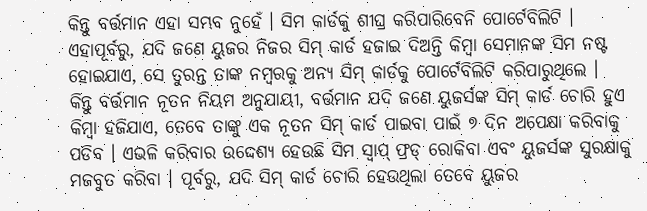କିନ୍ତୁ ବର୍ତ୍ତମାନ ଏହା ସମ୍ଭବ ନୁହେଁ । ସିମ କାର୍ଡକୁ ଶୀଘ୍ର କରିପାରିବେନି ପୋର୍ଟେବିଲିଟି । ଏହାପୂର୍ବରୁ, ଯଦି ଜଣେ ୟୁଜର ନିଜର ସିମ୍ କାର୍ଡ ହଜାଇ ଦିଅନ୍ତି କିମ୍ବା ସେମାନଙ୍କ ସିମ ନଷ୍ଟ ହୋଇଯାଏ, ସେ ତୁରନ୍ତ ତାଙ୍କ ନମ୍ବରକୁ ଅନ୍ୟ ସିମ୍ କାର୍ଡକୁ ପୋର୍ଟେବିଲିଟି କରିପାରୁଥିଲେ ।
କିନ୍ତୁ ବର୍ତ୍ତମାନ ନୂତନ ନିୟମ ଅନୁଯାୟୀ, ବର୍ତ୍ତମାନ ଯଦି ଜଣେ ୟୁଜର୍ସଙ୍କ ସିମ୍ କାର୍ଡ ଚୋରି ହୁଏ କିମ୍ବା ହଜିଯାଏ, ତେବେ ତାଙ୍କୁ ଏକ ନୂତନ ସିମ୍ କାର୍ଡ ପାଇବା ପାଇଁ ୭ ଦିନ ଅପେକ୍ଷା କରିବାକୁ ପଡିବ । ଏଭଳି କରିବାର ଉଦ୍ଦେଶ୍ୟ ହେଉଛି ସିମ ସ୍ୱାପ୍ ଫ୍ରଡ୍ ରୋକିବା ଏବଂ ୟୁଜର୍ସଙ୍କ ସୁରକ୍ଷାକୁ ମଜବୁତ କରିବା । ପୂର୍ବରୁ, ଯଦି ସିମ୍ କାର୍ଡ ଚୋରି ହେଉଥିଲା ତେବେ ୟୁଜର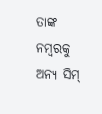ତାଙ୍କ ନମ୍ବରକୁ ଅନ୍ୟ ସିମ୍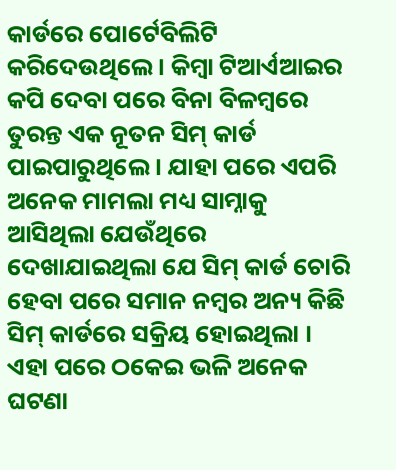କାର୍ଡରେ ପୋର୍ଟେବିଲିଟି କରିଦେଉଥିଲେ । କିମ୍ୱା ଟିଆର୍ଏଆଇର କପି ଦେବା ପରେ ବିନା ବିଳମ୍ବରେ ତୁରନ୍ତ ଏକ ନୂତନ ସିମ୍ କାର୍ଡ ପାଇପାରୁଥିଲେ । ଯାହା ପରେ ଏପରି ଅନେକ ମାମଲା ମଧ୍ୟ ସାମ୍ନାକୁ ଆସିଥିଲା ଯେଉଁଥିରେ ଦେଖାଯାଇଥିଲା ଯେ ସିମ୍ କାର୍ଡ ଚୋରି ହେବା ପରେ ସମାନ ନମ୍ବର ଅନ୍ୟ କିଛି ସିମ୍ କାର୍ଡରେ ସକ୍ରିୟ ହୋଇଥିଲା । ଏହା ପରେ ଠକେଇ ଭଳି ଅନେକ ଘଟଣା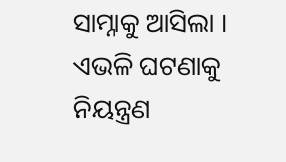ସାମ୍ନାକୁ ଆସିଲା । ଏଭଳି ଘଟଣାକୁ ନିୟନ୍ତ୍ରଣ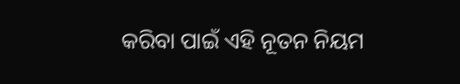କରିବା ପାଇଁ ଏହି ନୂତନ ନିୟମ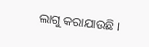ଲାଗୁ କରାଯାଉଛି ।